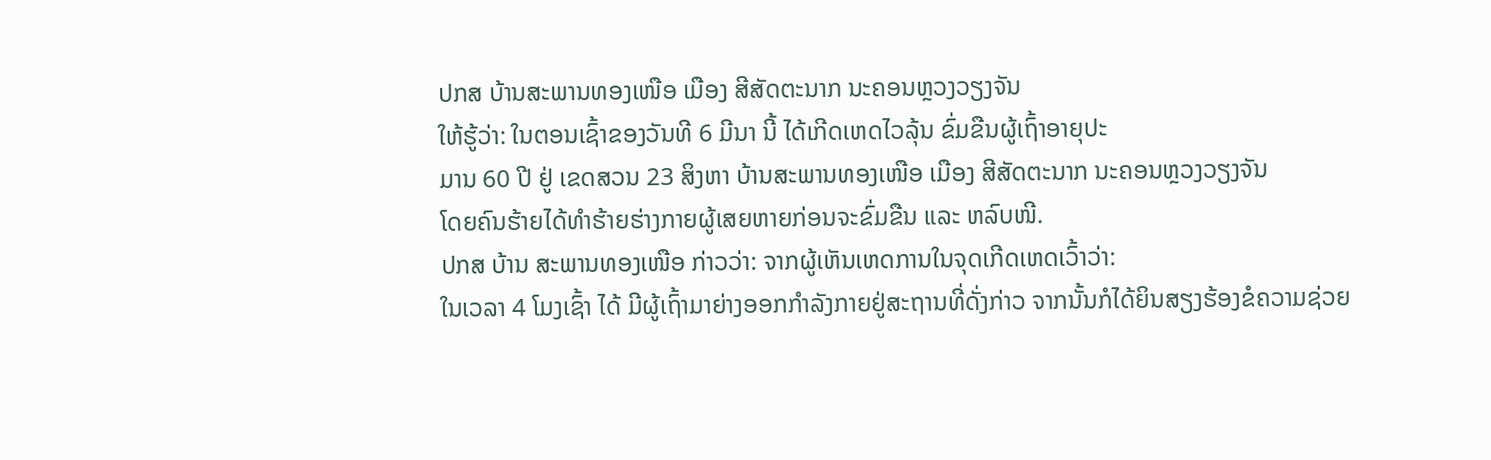ປກສ ບ້ານສະພານທອງເໜືອ ເມືອງ ສີສັດຕະນາກ ນະຄອນຫຼວງວຽງຈັນ
ໃຫ້ຮູ້ວ່າ: ໃນຕອນເຊົ້າຂອງວັນທີ 6 ມີນາ ນີ້ ໄດ້ເກີດເຫດໄວລຸ້ນ ຂົ່ມຂືນຜູ້ເຖົ້າອາຍຸປະ
ມານ 60 ປີ ຢູ່ ເຂດສວນ 23 ສິງຫາ ບ້ານສະພານທອງເໜືອ ເມືອງ ສີສັດຕະນາກ ນະຄອນຫຼວງວຽງຈັນ
ໂດຍຄົນຮ້າຍໄດ້ທຳຮ້າຍຮ່າງກາຍຜູ້ເສຍຫາຍກ່ອນຈະຂົ່ມຂືນ ແລະ ຫລົບໜີ.
ປກສ ບ້ານ ສະພານທອງເໜືອ ກ່າວວ່າ: ຈາກຜູ້ເຫັນເຫດການໃນຈຸດເກີດເຫດເວົ້າວ່າ:
ໃນເວລາ 4 ໂມງເຊົ້າ ໄດ້ ມີຜູ້ເຖົ້າມາຍ່າງອອກກຳລັງກາຍຢູ່ສະຖານທີ່ດັ່ງກ່າວ ຈາກນັ້ນກໍໄດ້ຍິນສຽງຮ້ອງຂໍຄວາມຊ່ວຍ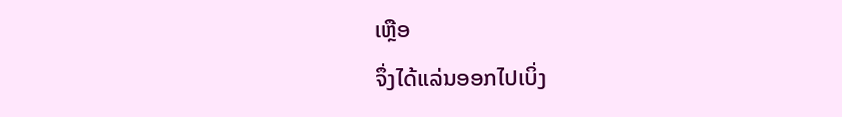ເຫຼືອ
ຈຶ່ງໄດ້ແລ່ນອອກໄປເບິ່ງ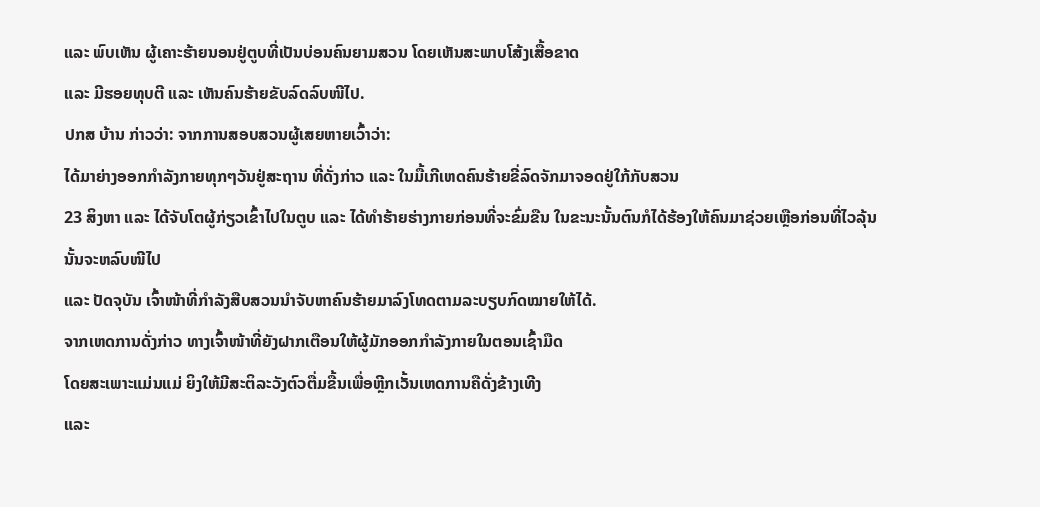ແລະ ພົບເຫັນ ຜູ້ເຄາະຮ້າຍນອນຢູ່ຕູບທີ່ເປັນບ່ອນຄົນຍາມສວນ ໂດຍເຫັນສະພາບໂສ້ງເສື້ອຂາດ
ແລະ ມີຮອຍທຸບຕີ ແລະ ເຫັນຄົນຮ້າຍຂັບລົດລົບໜີໄປ.
ປກສ ບ້ານ ກ່າວວ່າ: ຈາກການສອບສວນຜູ້ເສຍຫາຍເວົ້າວ່າ:
ໄດ້ມາຍ່າງອອກກຳລັງກາຍທຸກໆວັນຢູ່ສະຖານ ທີ່ດັ່ງກ່າວ ແລະ ໃນມື້ເກີເຫດຄົນຮ້າຍຂີ່ລົດຈັກມາຈອດຢູ່ໃກ້ກັບສວນ
23 ສິງຫາ ແລະ ໄດ້ຈັບໂຕຜູ້ກ່ຽວເຂົ້າໄປໃນຕູບ ແລະ ໄດ້ທຳຮ້າຍຮ່າງກາຍກ່ອນທີ່ຈະຂົ່ມຂືນ ໃນຂະນະນັ້ນຕົນກໍໄດ້ຮ້ອງໃຫ້ຄົນມາຊ່ວຍເຫຼືອກ່ອນທີ່ໄວລຸ້ນນັ້ນຈະຫລົບໜີໄປ
ແລະ ປັດຈຸບັນ ເຈົ້າໜ້າທີ່ກຳລັງສືບສວນນຳຈັບຫາຄົນຮ້າຍມາລົງໂທດຕາມລະບຽບກົດໝາຍໃຫ້ໄດ້.
ຈາກເຫດການດັ່ງກ່າວ ທາງເຈົ້າໜ້າທີ່ຍັງຝາກເຕືອນໃຫ້ຜູ້ມັກອອກກຳລັງກາຍໃນຕອນເຊົ້າມືດ
ໂດຍສະເພາະແມ່ນແມ່ ຍິງໃຫ້ມີສະຕິລະວັງຕົວຕື່ມຂື້ນເພື່ອຫຼີກເວັ້ນເຫດການຄືດັ່ງຂ້າງເທີງ
ແລະ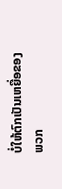ບໍ່ໃຫ້ຕົກເປັນເຫຍື່ອຂອງພວກ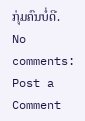ກຸ່ມຄົນບໍ່ດີ.
No comments:
Post a Comment